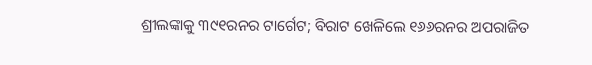ଶ୍ରୀଲଙ୍କାକୁ ୩୯୧ରନର ଟାର୍ଗେଟ; ବିରାଟ ଖେଳିଲେ ୧୬୬ରନର ଅପରାଜିତ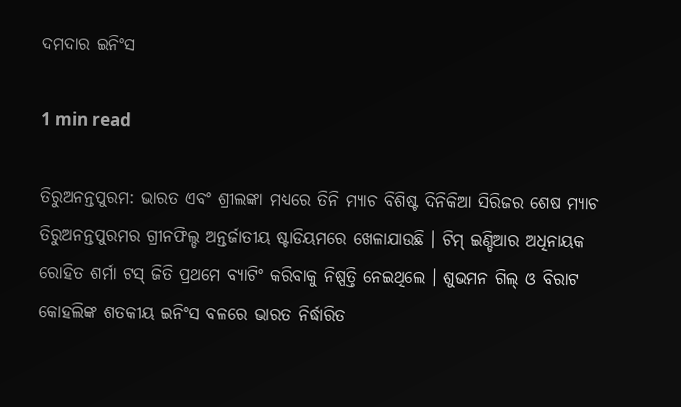ଦମଦାର ଇନିଂସ

1 min read

ତିରୁଅନନ୍ତପୁରମ: ଭାରତ ଏବଂ ଶ୍ରୀଲଙ୍କା ମଧ୍ୟରେ ତିନି ମ୍ୟାଚ ବିଶିଷ୍ଟ ଦିନିକିଆ ସିରିଜର ଶେଷ ମ୍ୟାଚ ତିରୁଅନନ୍ତପୁରମର ଗ୍ରୀନଫିଲ୍ଡ ଅନ୍ତର୍ଜାତୀୟ ଷ୍ଟାଡିୟମରେ ଖେଳାଯାଉଛି । ଟିମ୍ ଇଣ୍ଡିଆର ଅଧିନାୟକ ରୋହିତ ଶର୍ମା ଟସ୍ ଜିତି ପ୍ରଥମେ ବ୍ୟାଟିଂ କରିବାକୁ ନିଷ୍ପତ୍ତି ନେଇଥିଲେ । ଶୁଭମନ ଗିଲ୍ ଓ ବିରାଟ କୋହଲିଙ୍କ ଶତକୀୟ ଇନିଂସ ବଳରେ ଭାରତ ନିର୍ଦ୍ଧାରିତ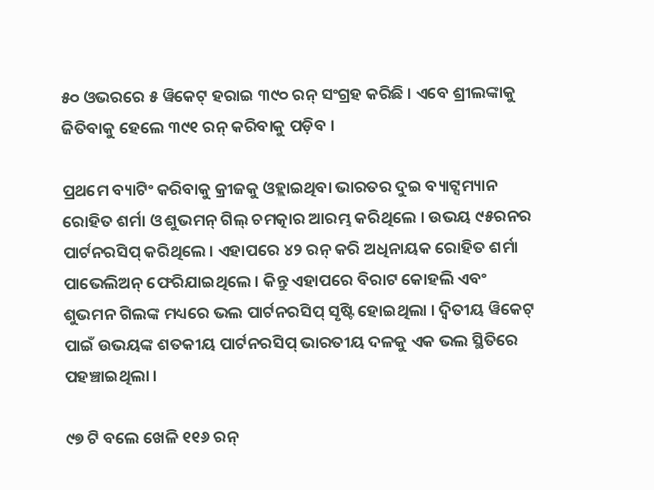୫୦ ଓଭରରେ ୫ ୱିକେଟ୍ ହରାଇ ୩୯୦ ରନ୍ ସଂଗ୍ରହ କରିଛି । ଏବେ ଶ୍ରୀଲଙ୍କାକୁ ଜିତିବାକୁ ହେଲେ ୩୯୧ ରନ୍ କରିବାକୁ ପଡ଼ିବ ।

ପ୍ରଥମେ ବ୍ୟାଟିଂ କରିବାକୁ କ୍ରୀଜକୁ ଓହ୍ଲାଇଥିବା ଭାରତର ଦୁଇ ବ୍ୟାଟ୍ସମ୍ୟାନ ରୋହିତ ଶର୍ମା ଓ ଶୁଭମନ୍ ଗିଲ୍ ଚମତ୍କାର ଆରମ୍ଭ କରିଥିଲେ । ଉଭୟ ୯୫ରନର ପାର୍ଟନରସିପ୍ କରିଥିଲେ । ଏହାପରେ ୪୨ ରନ୍ କରି ଅଧିନାୟକ ରୋହିତ ଶର୍ମା ପାଭେଲିଅନ୍ ଫେରିଯାଇଥିଲେ । କିନ୍ତୁ ଏହାପରେ ବିରାଟ କୋହଲି ଏବଂ ଶୁଭମନ ଗିଲଙ୍କ ମଧ୍ୟରେ ଭଲ ପାର୍ଟନରସିପ୍ ସୃଷ୍ଟି ହୋଇଥିଲା । ଦ୍ୱିତୀୟ ୱିକେଟ୍ ପାଇଁ ଉଭୟଙ୍କ ଶତକୀୟ ପାର୍ଟନରସିପ୍ ଭାରତୀୟ ଦଳକୁ ଏକ ଭଲ ସ୍ଥିତିରେ ପହଞ୍ଚାଇଥିଲା ।

୯୭ ଟି ବଲେ ଖେଳି ୧୧୬ ରନ୍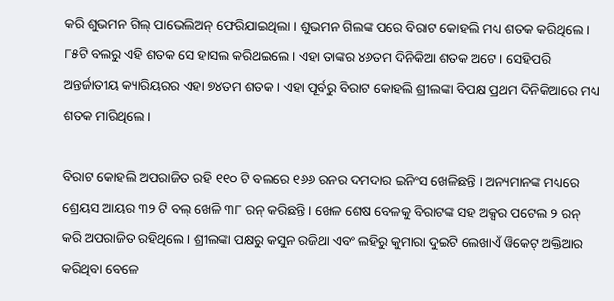କରି ଶୁଭମନ ଗିଲ୍ ପାଭେଲିଅନ୍ ଫେରିଯାଇଥିଲା । ଶୁଭମନ ଗିଲଙ୍କ ପରେ ବିରାଟ କୋହଲି ମଧ୍ୟ ଶତକ କରିଥିଲେ । ୮୫ଟି ବଲରୁ ଏହି ଶତକ ସେ ହାସଲ କରିଥଇଲେ । ଏହା ତାଙ୍କର ୪୬ତମ ଦିନିକିଆ ଶତକ ଅଟେ । ସେହିପରି ଅନ୍ତର୍ଜାତୀୟ କ୍ୟାରିୟରର ଏହା ୭୪ତମ ଶତକ । ଏହା ପୂର୍ବରୁ ବିରାଟ କୋହଲି ଶ୍ରୀଲଙ୍କା ବିପକ୍ଷ ପ୍ରଥମ ଦିନିକିଆରେ ମଧ୍ୟ ଶତକ ମାରିଥିଲେ ।

ବିରାଟ କୋହଲି ଅପରାଜିତ ରହି ୧୧୦ ଟି ବଲରେ ୧୬୬ ରନର ଦମଦାର ଇନିଂସ ଖେଳିଛନ୍ତି । ଅନ୍ୟମାନଙ୍କ ମଧ୍ୟରେ ଶ୍ରେୟସ ଆୟର ୩୨ ଟି ବଲ୍ ଖେଳି ୩୮ ରନ୍ କରିଛନ୍ତି । ଖେଳ ଶେଷ ବେଳକୁ ବିରାଟଙ୍କ ସହ ଅକ୍ସର ପଟେଲ ୨ ରନ୍ କରି ଅପରାଜିତ ରହିଥିଲେ । ଶ୍ରୀଲଙ୍କା ପକ୍ଷରୁ କସୁନ ରଜିଥା ଏବଂ ଲହିରୁ କୁମାରା ଦୁଇଟି ଲେଖାଏଁ ୱିକେଟ୍ ଅକ୍ତିଆର କରିଥିବା ବେଳେ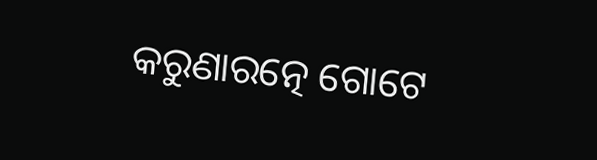କରୁଣାରତ୍ନେ ଗୋଟେ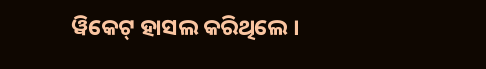ୱିକେଟ୍ ହାସଲ କରିଥିଲେ ।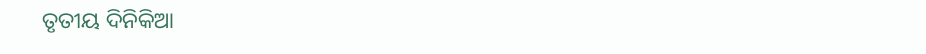ତୃତୀୟ ଦିନିକିଆ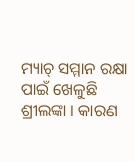ମ୍ୟାଚ୍ ସମ୍ମାନ ରକ୍ଷା ପାଇଁ ଖେଳୁଛି ଶ୍ରୀଲଙ୍କା । କାରଣ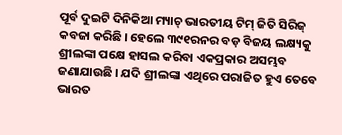ପୂର୍ବ ଦୁଇଟି ଦିନିକିଆ ମ୍ୟାଚ୍ ଭାରତୀୟ ଟିମ୍ ଜିତି ସିରିଜ୍ କବଜା କରିଛି । ହେଲେ ୩୯୧ରନର ବଡ଼ ବିଜୟ ଲକ୍ଷ୍ୟକୁ ଶ୍ରୀଲଙ୍କା ପକ୍ଷେ ହାସଲ କରିବା ଏକପ୍ରକାର ଅସମ୍ଭବ ଜଣାଯାଉଛି । ଯଦି ଶ୍ରୀଲଙ୍କା ଏଥିରେ ପରାଜିତ ହୁଏ ତେବେ ଭାରତ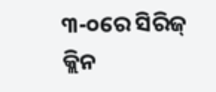୩-୦ରେ ସିରିଜ୍ କ୍ଲିନ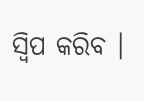ସ୍ୱିପ କରିବ ।